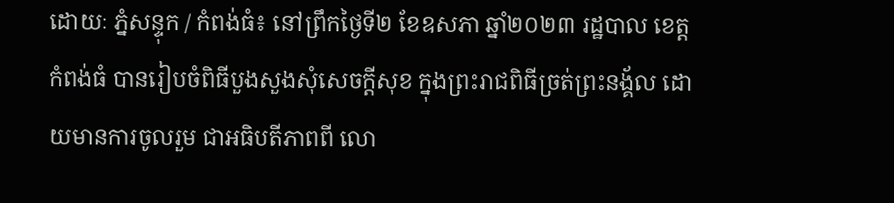ដោយៈ ភ្នំសន្ទុក / កំពង់ធំ៖ នៅព្រឹកថ្ងៃទី២ ខែឧសភា ឆ្នាំ២០២៣ រដ្ឋបាល ខេត្តកំពង់ធំ បានរៀបចំពិធីបួងសួងសុំសេចក្តីសុខ ក្នុងព្រះរាជពិធីច្រត់ព្រះនង្គ័ល ដោយមានការចូលរួម ជាអធិបតីភាពពី លោ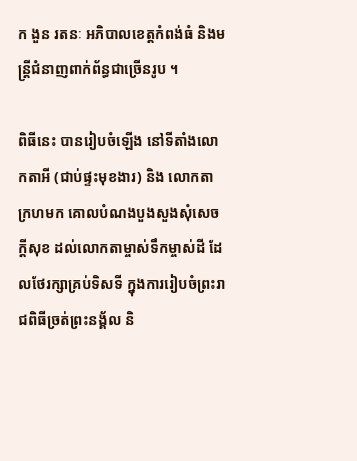ក ងួន រតនៈ អភិបាលខេត្តកំពង់ធំ និងមន្ត្រីជំនាញពាក់ព័ន្ធជាច្រើនរូប ។

ពិធីនេះ បានរៀបចំឡើង នៅទីតាំងលោកតាអី (ជាប់ផ្ទះមុខងារ) និង លោកតា ក្រហមក គោលបំណងបួងសួងសុំសេចក្ដីសុខ ដល់លោកតាម្ចាស់ទឹកម្ចាស់ដី ដែលថែរក្សាគ្រប់ទិសទី ក្នុងការរៀបចំព្រះរាជពិធីច្រត់ព្រះនង្គ័ល និ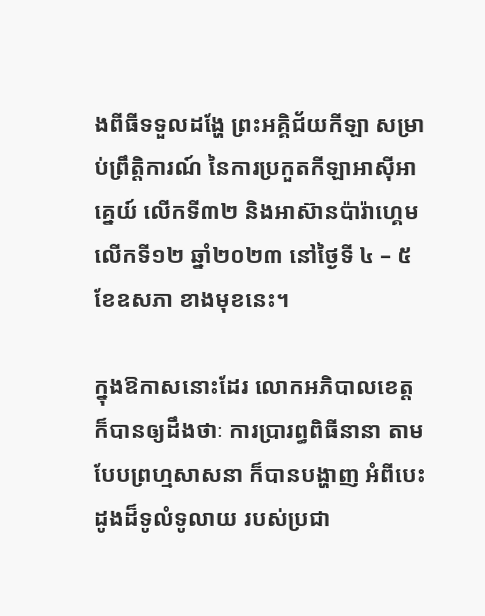ងពីធីទទួលដង្ហែ ព្រះអគ្គិជ័យកីឡា សម្រាប់ព្រឹត្តិការណ៍ នៃការប្រកួតកីឡាអាស៊ីអាគ្នេយ៍ លើកទី៣២ និងអាស៊ានប៉ារ៉ាហ្គេម លើកទី១២ ឆ្នាំ២០២៣ នៅថ្ងៃទី ៤ – ៥ ខែឧសភា ខាងមុខនេះ។

ក្នុងឱកាសនោះដែរ លោកអភិបាលខេត្ត ក៏បានឲ្យដឹងថាៈ ការប្រារព្ធពិធីនានា តាមបែបព្រហ្មសាសនា ក៏បានបង្ហាញ អំពីបេះដូងដ៏ទូលំទូលាយ របស់ប្រជា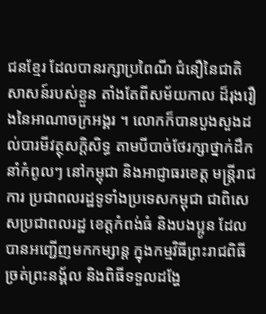ជនខ្មែរ ដែលបានរក្សាប្រពៃណី ជំនឿនៃជាតិសាសន៍របស់ខ្លួន តាំងតែពីសម័យកាល ដ៏រុងរឿងនៃអាណាចក្រអង្គរ ។ លោកក៏បានបួងសួងដល់បារមីវត្ថុសក្តិសិទ្ធ តាមបីបាច់ថែរក្សាថ្នាក់ដឹកនាំកំពូលៗ នៅកម្ពុជា និងអាជ្ញាធរខេត្ត មន្ត្រីរាជការ ប្រជាពលរដ្ឋទូទាំងប្រទេសកម្ពុជា ជាពិសេសប្រជាពលរដ្ឋ ខេត្តកំពង់ធំ និងបងប្អូន ដែលបានអញ្ជើញមកកម្សាន្ត ក្នុងកម្មវិធីព្រះរាជពិធីច្រត់ព្រះនង្គ័ល និងពិធីទទួលដង្ហែ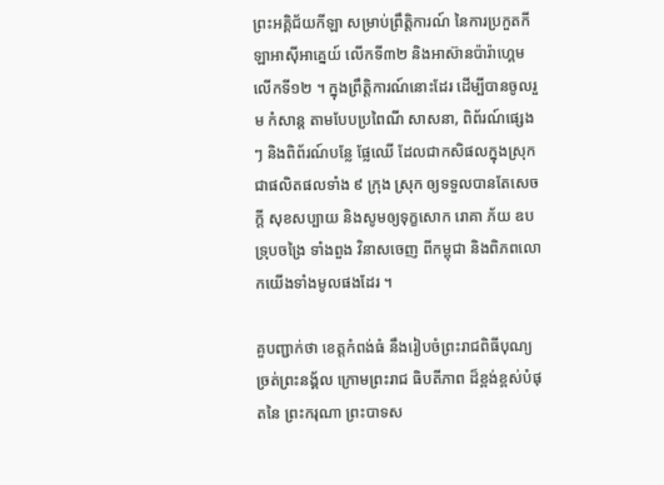ព្រះអគ្គិជ័យកីឡា សម្រាប់ព្រឹត្តិការណ៍ នៃការប្រកួតកីឡាអាស៊ីអាគ្នេយ៍ លើកទី៣២ និងអាស៊ានប៉ារ៉ាហ្គេម លើកទី១២ ។ ក្នុងព្រឹត្តិការណ៍នោះដែរ ដើម្បីបានចូលរួម កំសាន្ត តាមបែបប្រពៃណី សាសនា, ពិព័រណ៍ផ្សេងៗ និងពិព័រណ៍បន្លែ ផ្លែឈើ ដែលជាកសិផលក្នុងស្រុក ជាផលិតផលទាំង ៩ ក្រុង ស្រុក ឲ្យទទួលបានតែសេចក្តី សុខសប្បាយ និងសូមឲ្យទុក្ខសោក រោគា ភ័យ ឧបទ្រុបចង្រៃ ទាំងពួង វិនាសចេញ ពីកម្ពុជា និងពិភពលោកយើងទាំងមូលផងដែរ ។

គួបញ្ជាក់ថា ខេត្តកំពង់ធំ នឹងរៀបចំព្រះរាជពិធីបុណ្យច្រត់ព្រះនង្គ័ល ក្រោមព្រះរាជ ធិបតីភាព ដ៏ខ្ពង់ខ្ពស់បំផុតនៃ ព្រះករុណា ព្រះបាទស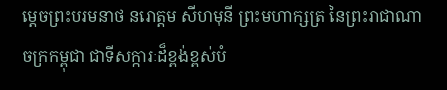ម្ដេចព្រះបរមនាថ នរោត្តម សីហមុនី ព្រះមហាក្សត្រ នៃព្រះរាជាណាចក្រកម្ពុជា ជាទីសក្ការៈដ៏ខ្ពង់ខ្ពស់បំ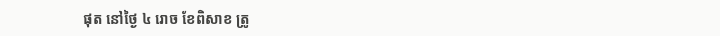ផុត នៅថ្ងៃ ៤ រោច ខែពិសាខ ត្រូ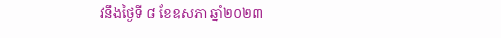វនឹងថ្ងៃទី ៨ ខែឧសភា ឆ្នាំ២០២៣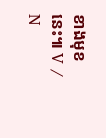ខាងមុខនេះ៕ V / N